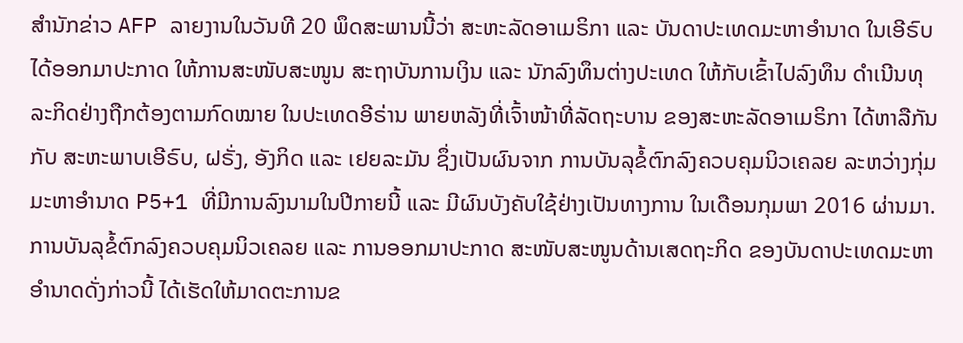ສຳນັກຂ່າວ AFP ລາຍງານໃນວັນທີ 20 ພຶດສະພານນີ້ວ່າ ສະຫະລັດອາເມຣິກາ ແລະ ບັນດາປະເທດມະຫາອຳນາດ ໃນເອີຣົບ ໄດ້ອອກມາປະກາດ ໃຫ້ການສະໜັບສະໜູນ ສະຖາບັນການເງິນ ແລະ ນັກລົງທຶນຕ່າງປະເທດ ໃຫ້ກັບເຂົ້າໄປລົງທຶນ ດຳເນີນທຸລະກິດຢ່າງຖືກຕ້ອງຕາມກົດໝາຍ ໃນປະເທດອີຣ່ານ ພາຍຫລັງທີ່ເຈົ້າໜ້າທີ່ລັດຖະບານ ຂອງສະຫະລັດອາເມຣິກາ ໄດ້ຫາລືກັນກັບ ສະຫະພາບເອີຣົບ, ຝຣັ່ງ, ອັງກິດ ແລະ ເຢຍລະມັນ ຊຶ່ງເປັນຜົນຈາກ ການບັນລຸຂໍ້ຕົກລົງຄວບຄຸມນິວເຄລຍ ລະຫວ່າງກຸ່ມມະຫາອຳນາດ P5+1 ທີ່ມີການລົງນາມໃນປີກາຍນີ້ ແລະ ມີຜົນບັງຄັບໃຊ້ຢ່າງເປັນທາງການ ໃນເດືອນກຸມພາ 2016 ຜ່ານມາ.
ການບັນລຸຂໍ້ຕົກລົງຄວບຄຸມນິວເຄລຍ ແລະ ການອອກມາປະກາດ ສະໜັບສະໜູນດ້ານເສດຖະກິດ ຂອງບັນດາປະເທດມະຫາອຳນາດດັ່ງກ່າວນີ້ ໄດ້ເຮັດໃຫ້ມາດຕະການຂ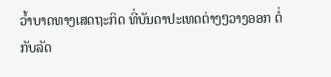ວ້ຳບາດທາງເສດຖະກິດ ທີ່ບັນດາປະເທດຕ່າງໆວາງອອກ ຕໍ່ກັບລັດ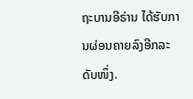ຖະບານອີຣ່ານ ໄດ້ຮັບການຜ່ອນຄາຍລົງອີກລະດັບໜຶ່ງ.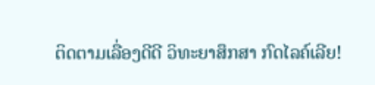ຕິດຕາມເລື່ອງດີດີ ວິທະຍາສຶກສາ ກົດໄລຄ໌ເລີຍ!